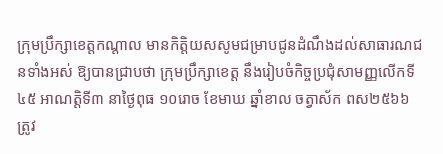ក្រុមប្រឹក្សាខេត្តកណ្តាល មានកិត្តិយសសូមជម្រាបជូនដំណឹងដល់សាធារណជនទាំងអស់ ឱ្យបានជ្រាបថា ក្រុមប្រឹក្សាខេត្ត នឹងរៀបចំកិច្ចប្រជុំសាមញ្ញលើកទី៤៥ អាណត្តិទី៣ នាថ្ងៃពុធ ១០រោច ខែមាឃ ឆ្នាំខាល ចត្វាស័ក ពស២៥៦៦ ត្រូវ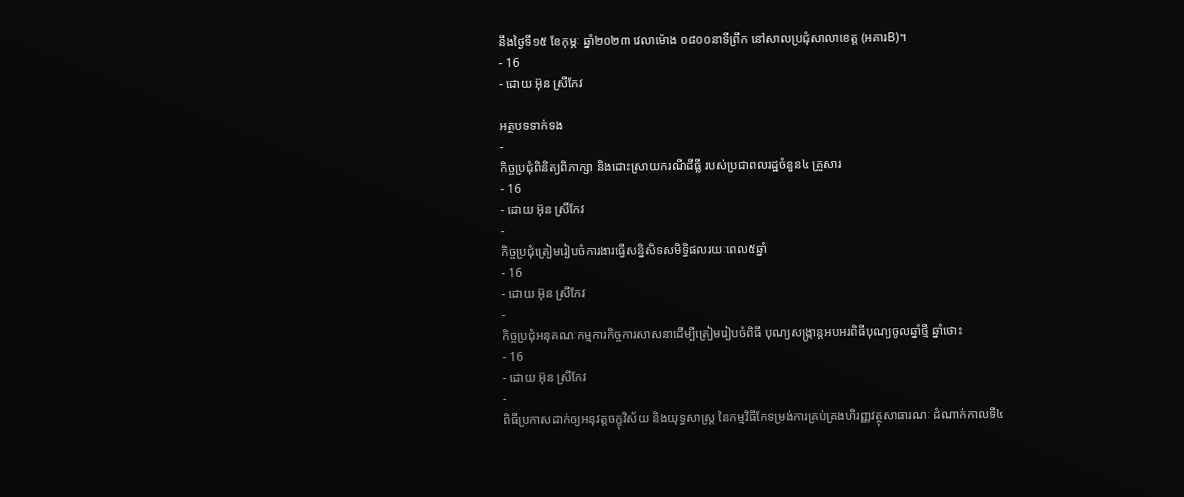នឹងថ្ងៃទី១៥ ខែកុម្ភៈ ឆ្នាំ២០២៣ វេលាម៉ោង ០៨០០នាទីព្រឹក នៅសាលប្រជុំសាលាខេត្ត (អគារB)។
- 16
- ដោយ អ៊ុន ស្រីកែវ

អត្ថបទទាក់ទង
-
កិច្ចប្រជុំពិនិត្យពិភាក្សា និងដោះស្រាយករណីដីធ្លី របស់ប្រជាពលរដ្ឋចំនួន៤ គ្រួសារ
- 16
- ដោយ អ៊ុន ស្រីកែវ
-
កិច្ចប្រជុំត្រៀមរៀបចំការងារធ្វើសន្និសិទសមិទ្ធិផលរយៈពេល៥ឆ្នាំ
- 16
- ដោយ អ៊ុន ស្រីកែវ
-
កិច្ចប្រជុំអនុគណៈកម្មការកិច្ចការសាសនាដើម្បីត្រៀមរៀបចំពិធី បុណ្យសង្ក្រាន្តអបអរពិធីបុណ្យចូលឆ្នាំថ្មី ឆ្នាំថោះ
- 16
- ដោយ អ៊ុន ស្រីកែវ
-
ពិធីប្រកាសដាក់ឲ្យអនុវត្តចក្ខុវិស័យ និងយុទ្ធសាស្ត្រ នៃកម្មវិធីកែទម្រង់ការគ្រប់គ្រងហិរញ្ញវត្ថុសាធារណៈ ដំណាក់កាលទី៤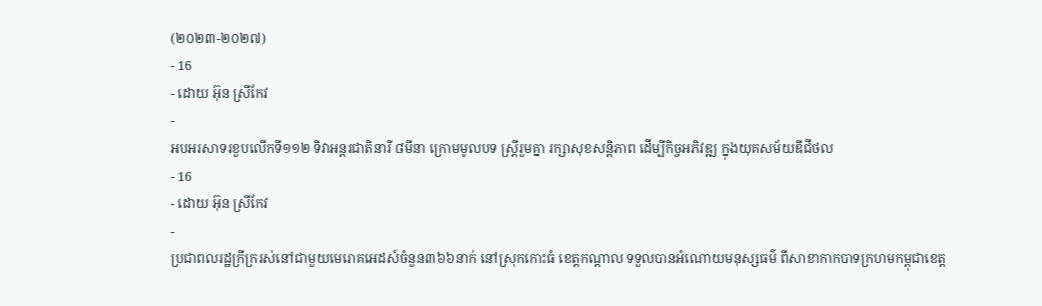(២០២៣-២០២៧)
- 16
- ដោយ អ៊ុន ស្រីកែវ
-
អបអរសាទរខួបលើកទី១១២ ទិវាអន្តរជាតិនារី ៨មីនា ក្រោមមូលបទ ស្ត្រីរួមគ្នា រក្សាសុខសន្តិភាព ដើម្បីកិច្ចអភិវឌ្ឍ ក្នុងយុគសម័យឌីជីថល
- 16
- ដោយ អ៊ុន ស្រីកែវ
-
ប្រជាពលរដ្ឋក្រីក្ររស់នៅជាមួយមេរោគអេដស៍ចំនួន៣៦៦នាក់ នៅស្រុកកោះធំ ខេត្តកណ្ដាល ទទួលបានអំណោយមនុស្សធម៌ ពីសាខាកាកបាទក្រហមកម្ពុជាខេត្ត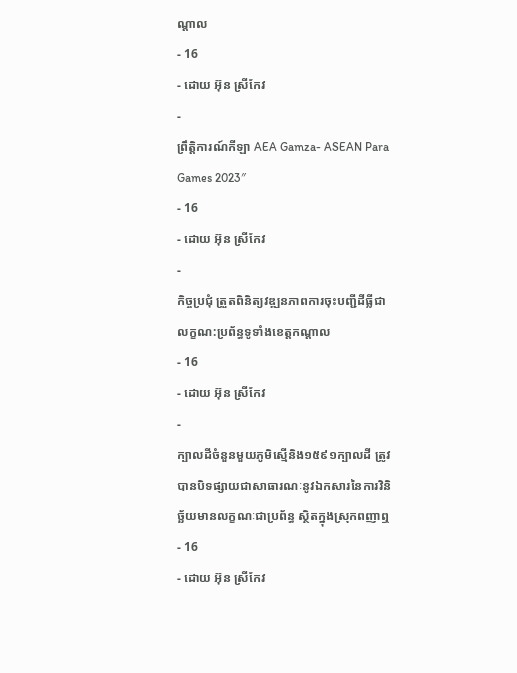ណ្ដាល
- 16
- ដោយ អ៊ុន ស្រីកែវ
-
ព្រឹត្តិការណ៍កីឡា AEA Gamza- ASEAN Para Games 2023″
- 16
- ដោយ អ៊ុន ស្រីកែវ
-
កិច្ចប្រជុំ ត្រួតពិនិត្យវឌ្ឍនភាពការចុះបញ្ជីដីធ្លីជាលក្ខណ:ប្រព័ន្ធទូទាំងខេត្តកណ្តាល
- 16
- ដោយ អ៊ុន ស្រីកែវ
-
ក្បាលដីចំនួនមួយភូមិស្មើនិង១៥៩១ក្បាលដី ត្រូវបានបិទផ្សាយជាសាធារណៈនូវឯកសារនៃការវិនិច្ឆ័យមានលក្ខណៈជាប្រព័ន្ធ ស្ថិតក្នុងស្រុកពញាឮ
- 16
- ដោយ អ៊ុន ស្រីកែវ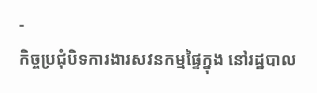-
កិច្ចប្រជុំបិទការងារសវនកម្មផ្ទៃក្នុង នៅរដ្ឋបាល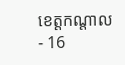ខេត្តកណ្តាល
- 16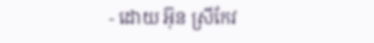- ដោយ អ៊ុន ស្រីកែវ